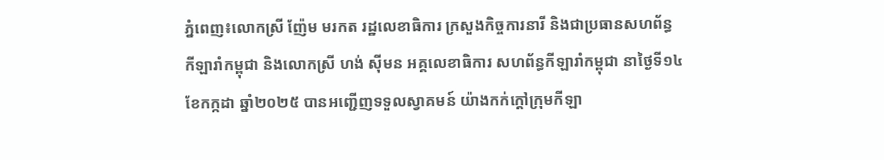ភ្នំពេញ៖លោកស្រី ញ៉ែម មរកត រដ្ឋលេខាធិការ ក្រសួងកិច្ចការនារី និងជាប្រធានសហព័ន្ធកីឡារាំកម្ពុជា និងលោកស្រី ហង់ ស៊ីមន អគ្គលេខាធិការ សហព័ន្ធកីឡារាំកម្ពុជា នាថ្ងៃទី១៤ ខែកក្កដា ឆ្នាំ២០២៥ បានអញ្ជើញទទួលស្វាគមន៍ យ៉ាងកក់ក្តៅក្រុមកីឡា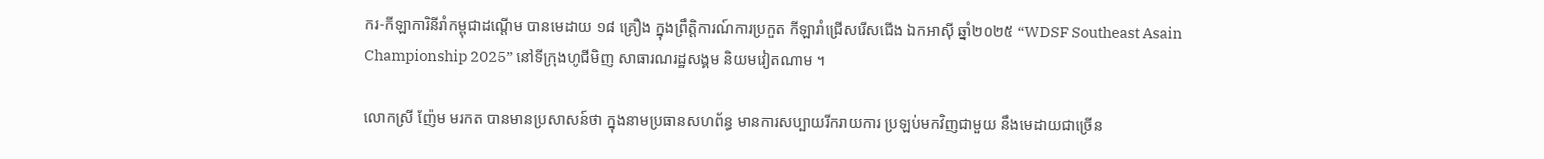ករ-កីឡាការិនីរាំកម្ពុជាដណ្តើម បានមេដាយ ១៨ គ្រឿង ក្នុងព្រឹត្តិការណ៍ការប្រកួត កីឡារាំជ្រើសរើសជើង ឯកអាស៊ី ឆ្នាំ២០២៥ “WDSF Southeast Asain Championship 2025” នៅទីក្រុងហូជីមិញ សាធារណរដ្ឋសង្គម និយមវៀតណាម ។

លោកស្រី ញ៉ែម មរកត បានមានប្រសាសន៍ថា ក្នុងនាមប្រធានសហព័ន្ធ មានការសប្បាយរីករាយការ ប្រឡប់មកវិញជាមួយ នឹងមេដាយជាច្រើន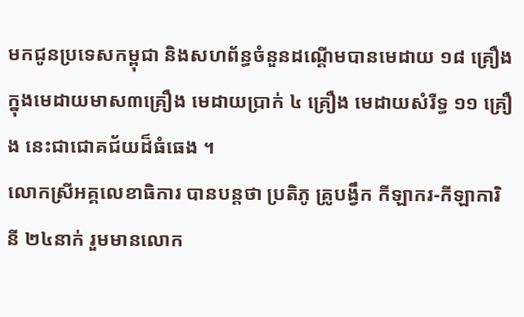មកជូនប្រទេសកម្ពុជា និងសហព័ន្ធចំនួនដណ្តើមបានមេដាយ ១៨ គ្រឿង ក្នុងមេដាយមាស៣គ្រឿង មេដាយប្រាក់ ៤ គ្រឿង មេដាយសំរឺទ្ធ ១១ គ្រឿង នេះជាជោគជ័យដ៏ធំធេង ។
លោកស្រីអគ្គលេខាធិការ បានបន្តថា ប្រតិភូ គ្រូបង្វឹក កីឡាករ-កីឡាការិនី ២៤នាក់ រួមមានលោក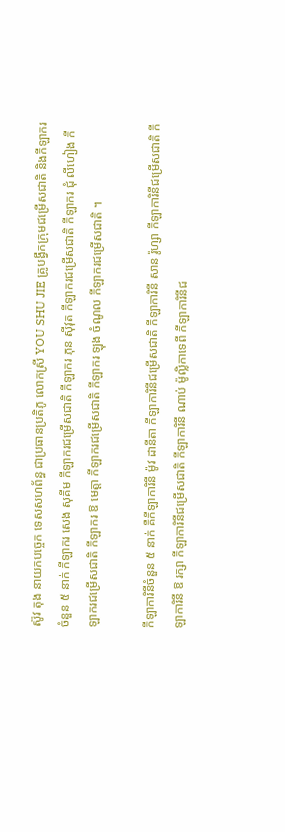ស៊ូវ តុង នាយកបច្ចេក ទេសសហព័ន្ធ ជាប្រធានប្រតិភូ លោកស្រី YOU SHU JIE គ្រូបង្វឹកក្រុមជម្រើសជាតិ និងកីឡាករចំនួន ៥ នាក់ កីឡាករ សេង សុគីម កីឡាករជម្រើសជាតិ កីឡាករ ភុន ស៊ីវុត កីឡាករជម្រើសជាតិ កីឡាករ ជុំ លីហៀង កីឡាករជម្រើសជាតិ កីឡាករ ឱ មេត្តា កីឡាករជម្រើសជាតិ កីឡាករ ឡុង ចំណូល កីឡាករជម្រើសជាតិ ។

កីឡាការិនីចំនួន ៥ នាក់ គឺកីឡាការិនី ម៉ូវ ដានីតា កីឡាការិនីជម្រើសជាតិ កីឡាការិនី សាន រ៉ូហ្សា កីឡាការិនីជម្រើសជាតិ កីឡាការិនី ឱ រក្សា កីឡាការិនីជម្រើសជាតិ កីឡាការិនី ណាប់ ម៉ូល្លិកាទេពី កីឡាការិនីជ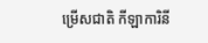ម្រើសជាតិ កីឡាការិនី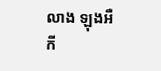លាង ឡុងអឺ កី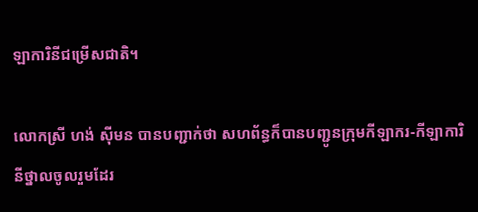ឡាការិនីជម្រើសជាតិ។

លោកស្រី ហង់ ស៊ីមន បានបញ្ជាក់ថា សហព័ន្ធក៏បានបញ្ជូនក្រុមកីឡាករ-កីឡាការិនីថ្នាលចូលរួមដែរ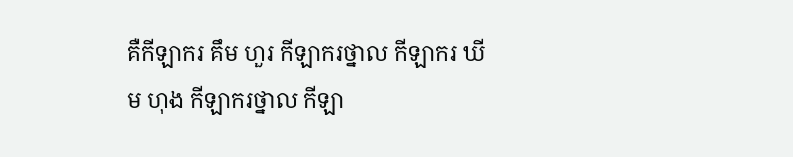គឺកីឡាករ គឹម ហួរ កីឡាករថ្នាល កីឡាករ ឃីម ហុង កីឡាករថ្នាល កីឡា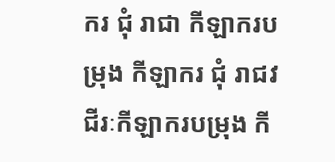ករ ជុំ រាជា កីឡាករបម្រុង កីឡាករ ជុំ រាជវជីរៈកីឡាករបម្រុង កី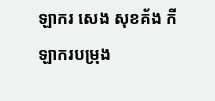ឡាករ សេង សុខគ័ង កីឡាករបម្រុង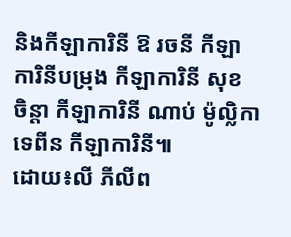និងកីឡាការិនី ឱ រចនី កីឡាការិនីបម្រុង កីឡាការិនី សុខ ចិន្តា កីឡាការិនី ណាប់ ម៉ូល្លិកាទេពីន កីឡាការិនី៕
ដោយ៖លី ភីលីព